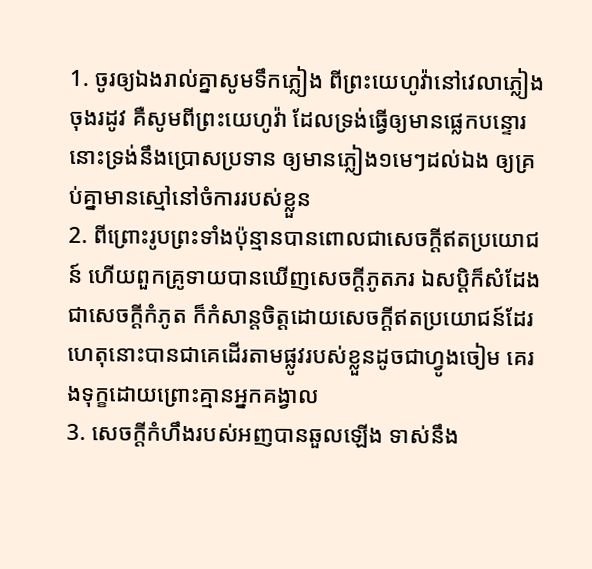1. ចូរឲ្យឯងរាល់គ្នាសូមទឹកភ្លៀង ពីព្រះយេហូវ៉ានៅវេលាភ្លៀងចុងរដូវ គឺសូមពីព្រះយេហូវ៉ា ដែលទ្រង់ធ្វើឲ្យមានផ្លេកបន្ទោរ នោះទ្រង់នឹងប្រោសប្រទាន ឲ្យមានភ្លៀង១មេៗដល់ឯង ឲ្យគ្រប់គ្នាមានស្មៅនៅចំការរបស់ខ្លួន
2. ពីព្រោះរូបព្រះទាំងប៉ុន្មានបានពោលជាសេចក្ដីឥតប្រយោជន៍ ហើយពួកគ្រូទាយបានឃើញសេចក្ដីភូតភរ ឯសប្តិក៏សំដែងជាសេចក្ដីកំភូត ក៏កំសាន្តចិត្តដោយសេចក្ដីឥតប្រយោជន៍ដែរ ហេតុនោះបានជាគេដើរតាមផ្លូវរបស់ខ្លួនដូចជាហ្វូងចៀម គេរងទុក្ខដោយព្រោះគ្មានអ្នកគង្វាល
3. សេចក្ដីកំហឹងរបស់អញបានឆួលឡើង ទាស់នឹង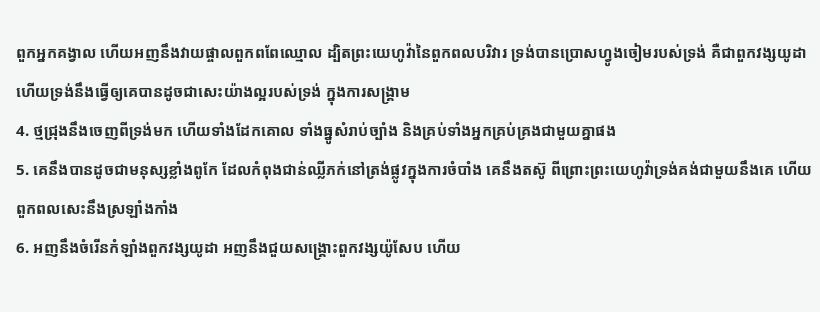ពួកអ្នកគង្វាល ហើយអញនឹងវាយផ្ចាលពួកពពែឈ្មោល ដ្បិតព្រះយេហូវ៉ានៃពួកពលបរិវារ ទ្រង់បានប្រោសហ្វូងចៀមរបស់ទ្រង់ គឺជាពួកវង្សយូដា ហើយទ្រង់នឹងធ្វើឲ្យគេបានដូចជាសេះយ៉ាងល្អរបស់ទ្រង់ ក្នុងការសង្គ្រាម
4. ថ្មជ្រុងនឹងចេញពីទ្រង់មក ហើយទាំងដែកគោល ទាំងធ្នូសំរាប់ច្បាំង និងគ្រប់ទាំងអ្នកគ្រប់គ្រងជាមួយគ្នាផង
5. គេនឹងបានដូចជាមនុស្សខ្លាំងពូកែ ដែលកំពុងជាន់ឈ្លីភក់នៅត្រង់ផ្លូវក្នុងការចំបាំង គេនឹងតស៊ូ ពីព្រោះព្រះយេហូវ៉ាទ្រង់គង់ជាមួយនឹងគេ ហើយពួកពលសេះនឹងស្រឡាំងកាំង
6. អញនឹងចំរើនកំឡាំងពួកវង្សយូដា អញនឹងជួយសង្គ្រោះពួកវង្សយ៉ូសែប ហើយ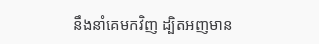នឹងនាំគេមកវិញ ដ្បិតអញមាន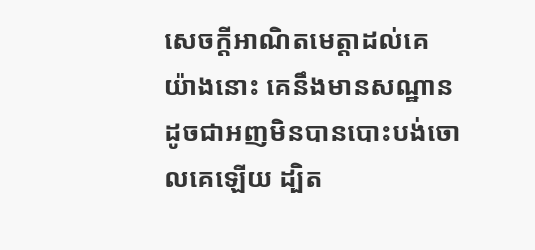សេចក្ដីអាណិតមេត្តាដល់គេ យ៉ាងនោះ គេនឹងមានសណ្ឋាន ដូចជាអញមិនបានបោះបង់ចោលគេឡើយ ដ្បិត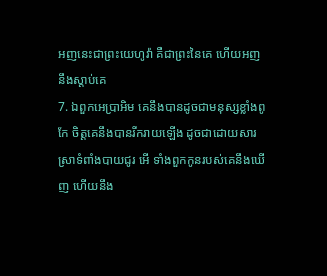អញនេះជាព្រះយេហូវ៉ា គឺជាព្រះនៃគេ ហើយអញនឹងស្តាប់គេ
7. ឯពួកអេប្រាអិម គេនឹងបានដូចជាមនុស្សខ្លាំងពូកែ ចិត្តគេនឹងបានរីករាយឡើង ដូចជាដោយសារស្រាទំពាំងបាយជូរ អើ ទាំងពួកកូនរបស់គេនឹងឃើញ ហើយនឹង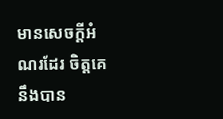មានសេចក្ដីអំណរដែរ ចិត្តគេនឹងបាន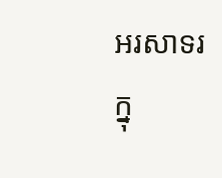អរសាទរក្នុ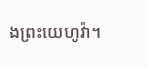ងព្រះយេហូវ៉ា។